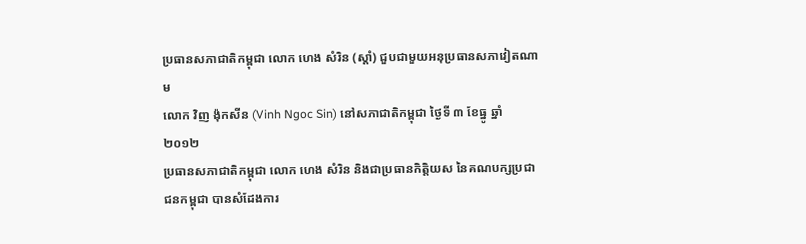ប្រធានសភាជាតិកម្ពុជា លោក ហេង សំរិន (ស្តាំ) ជួបជាមួយអនុប្រធានសភាវៀតណាម
លោក វិញ ង៉ុកសីន (Vinh Ngoc Sin) នៅសភាជាតិកម្ពុជា ថ្ងៃទី ៣ ខែធ្នូ ឆ្នាំ ២០១២
ប្រធានសភាជាតិកម្ពុជា លោក ហេង សំរិន និងជាប្រធានកិត្តិយស នៃគណបក្សប្រជាជនកម្ពុជា បានសំដែងការ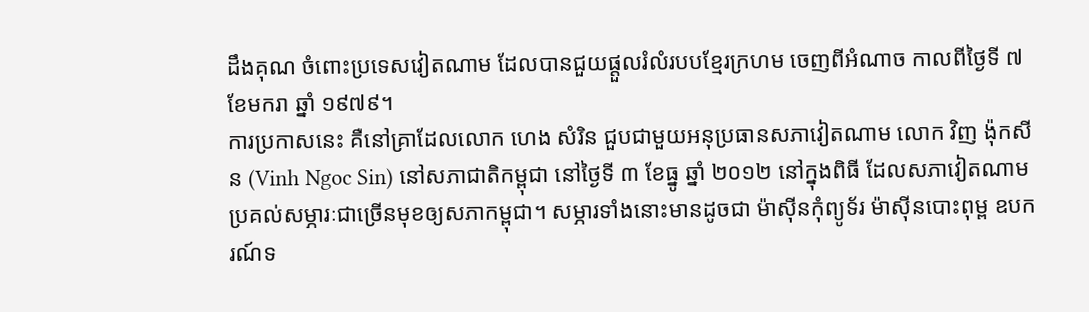ដឹងគុណ ចំពោះប្រទេសវៀតណាម ដែលបានជួយផ្ដួលរំលំរបបខ្មែរក្រហម ចេញពីអំណាច កាលពីថ្ងៃទី ៧ ខែមករា ឆ្នាំ ១៩៧៩។
ការប្រកាសនេះ គឺនៅគ្រាដែលលោក ហេង សំរិន ជួបជាមួយអនុប្រធានសភាវៀតណាម លោក វិញ ង៉ុកសីន (Vinh Ngoc Sin) នៅសភាជាតិកម្ពុជា នៅថ្ងៃទី ៣ ខែធ្នូ ឆ្នាំ ២០១២ នៅក្នុងពិធី ដែលសភាវៀតណាម ប្រគល់សម្ភារៈជាច្រើនមុខឲ្យសភាកម្ពុជា។ សម្ភារទាំងនោះមានដូចជា ម៉ាស៊ីនកុំព្យូទ័រ ម៉ាស៊ីនបោះពុម្ព ឧបករណ៍ទ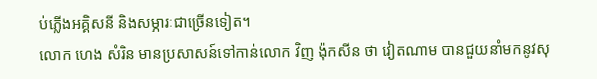ប់ភ្លើងអគ្គិសនី និងសម្ភារៈជាច្រើនទៀត។
លោក ហេង សំរិន មានប្រសាសន៍ទៅកាន់លោក វិញ ង៉ុកសីន ថា វៀតណាម បានជួយនាំមកនូវសុ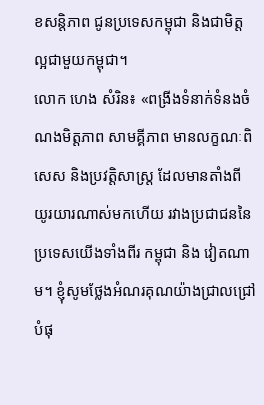ខសន្តិភាព ជូនប្រទេសកម្ពុជា និងជាមិត្តល្អជាមួយកម្ពុជា។
លោក ហេង សំរិន៖ «ពង្រីងទំនាក់ទំនងចំណងមិត្តភាព សាមគ្គីភាព មានលក្ខណៈពិសេស និងប្រវត្តិសាស្ត្រ ដែលមានតាំងពីយូរយារណាស់មកហើយ រវាងប្រជាជននៃប្រទេសយើងទាំងពីរ កម្ពុជា និង វៀតណាម។ ខ្ញុំសូមថ្លែងអំណរគុណយ៉ាងជ្រាលជ្រៅបំផុ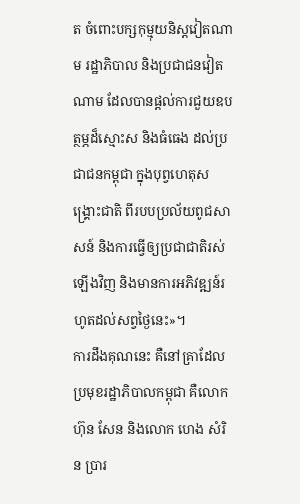ត ចំពោះបក្សកុម្មុយនិស្តវៀតណាម រដ្ឋាភិបាល និងប្រជាជនវៀតណាម ដែលបានផ្ដល់ការជួយឧបត្ថម្ភដ៏ស្មោះស និងធំធេង ដល់ប្រជាជនកម្ពុជា ក្នុងបុព្វហេតុសង្គ្រោះជាតិ ពីរបបប្រល័យពូជសាសន៍ និងការធ្វើឲ្យប្រជាជាតិរស់ឡើងវិញ និងមានការអភិវឌ្ឍន៍រហូតដល់សព្វថ្ងៃនេះ»។
ការដឹងគុណនេះ គឺនៅគ្រាដែលប្រមុខរដ្ឋាភិបាលកម្ពុជា គឺលោក ហ៊ុន សែន និងលោក ហេង សំរិន ប្រារ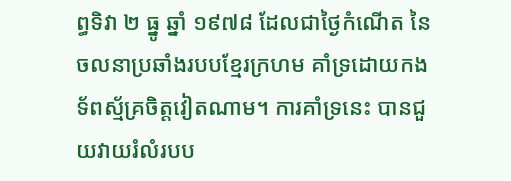ព្ធទិវា ២ ធ្នូ ឆ្នាំ ១៩៧៨ ដែលជាថ្ងៃកំណើត នៃចលនាប្រឆាំងរបបខ្មែរក្រហម គាំទ្រដោយកងទ័ពស្ម័គ្រចិត្តវៀតណាម។ ការគាំទ្រនេះ បានជួយវាយរំលំរបប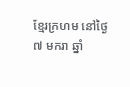ខ្មែរក្រហម នៅថ្ងៃ ៧ មករា ឆ្នាំ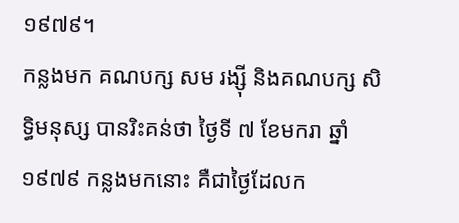១៩៧៩។
កន្លងមក គណបក្ស សម រង្ស៊ី និងគណបក្ស សិទ្ធិមនុស្ស បានរិះគន់ថា ថ្ងៃទី ៧ ខែមករា ឆ្នាំ ១៩៧៩ កន្លងមកនោះ គឺជាថ្ងៃដែលក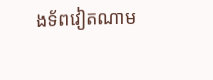ងទ័ពវៀតណាម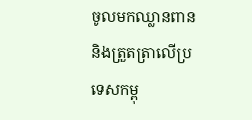ចូលមកឈ្លានពាន និងត្រួតត្រាលើប្រទេសកម្ពុ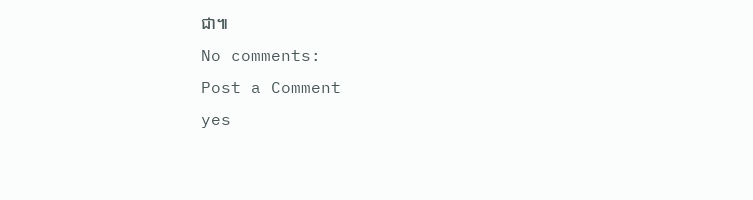ជា៕
No comments:
Post a Comment
yes